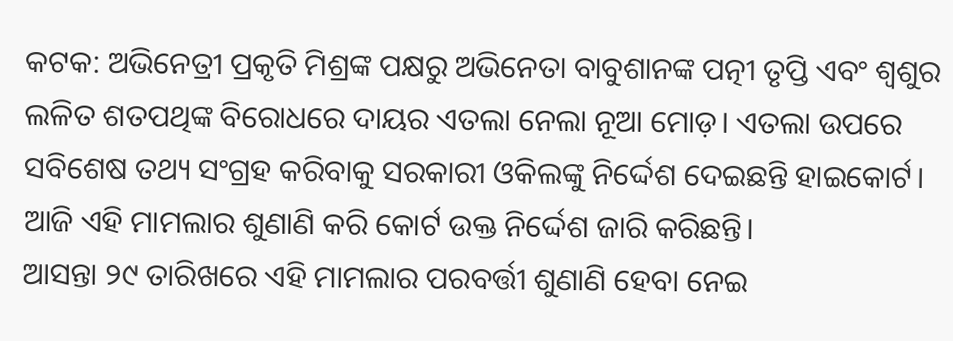କଟକ: ଅଭିନେତ୍ରୀ ପ୍ରକୃତି ମିଶ୍ରଙ୍କ ପକ୍ଷରୁ ଅଭିନେତା ବାବୁଶାନଙ୍କ ପତ୍ନୀ ତୃପ୍ତି ଏବଂ ଶ୍ୱଶୁର ଲଳିତ ଶତପଥିଙ୍କ ବିରୋଧରେ ଦାୟର ଏତଲା ନେଲା ନୂଆ ମୋଡ଼। ଏତଲା ଉପରେ ସବିଶେଷ ତଥ୍ୟ ସଂଗ୍ରହ କରିବାକୁ ସରକାରୀ ଓକିଲଙ୍କୁ ନିର୍ଦ୍ଦେଶ ଦେଇଛନ୍ତି ହାଇକୋର୍ଟ। ଆଜି ଏହି ମାମଲାର ଶୁଣାଣି କରି କୋର୍ଟ ଉକ୍ତ ନିର୍ଦ୍ଦେଶ ଜାରି କରିଛନ୍ତି।
ଆସନ୍ତା ୨୯ ତାରିଖରେ ଏହି ମାମଲାର ପରବର୍ତ୍ତୀ ଶୁଣାଣି ହେବା ନେଇ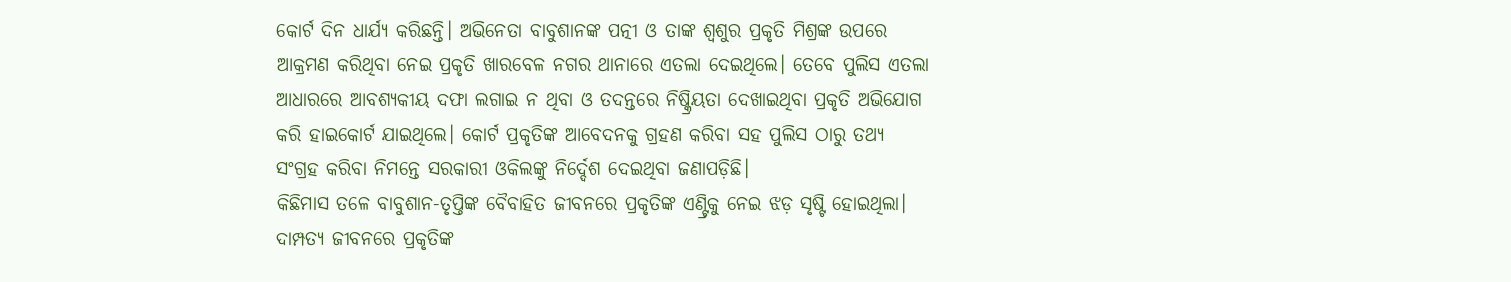କୋର୍ଟ ଦିନ ଧାର୍ଯ୍ୟ କରିଛନ୍ତି। ଅଭିନେତା ବାବୁଶାନଙ୍କ ପତ୍ନୀ ଓ ତାଙ୍କ ଶ୍ୱଶୁର ପ୍ରକୃତି ମିଶ୍ରଙ୍କ ଉପରେ ଆକ୍ରମଣ କରିଥିବା ନେଇ ପ୍ରକୃତି ଖାରବେଳ ନଗର ଥାନାରେ ଏତଲା ଦେଇଥିଲେ। ତେବେ ପୁଲିସ ଏତଲା ଆଧାରରେ ଆବଶ୍ୟକୀୟ ଦଫା ଲଗାଇ ନ ଥିବା ଓ ତଦନ୍ତରେ ନିଷ୍କ୍ରିୟତା ଦେଖାଇଥିବା ପ୍ରକୃତି ଅଭିଯୋଗ କରି ହାଇକୋର୍ଟ ଯାଇଥିଲେ। କୋର୍ଟ ପ୍ରକୃତିଙ୍କ ଆବେଦନକୁ ଗ୍ରହଣ କରିବା ସହ ପୁଲିସ ଠାରୁ ତଥ୍ୟ ସଂଗ୍ରହ କରିବା ନିମନ୍ତେ ସରକାରୀ ଓକିଲଙ୍କୁ ନିର୍ଦ୍ଦେଶ ଦେଇଥିବା ଜଣାପଡ଼ିଛି।
କିଛିମାସ ତଳେ ବାବୁଶାନ-ତୃପ୍ତିଙ୍କ ବୈବାହିତ ଜୀବନରେ ପ୍ରକୃତିଙ୍କ ଏଣ୍ଟ୍ରିକୁ ନେଇ ଝଡ଼ ସୃଷ୍ଟି ହୋଇଥିଲା। ଦାମ୍ପତ୍ୟ ଜୀବନରେ ପ୍ରକୃତିଙ୍କ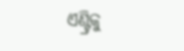ଏଣ୍ଟ୍ରିକୁ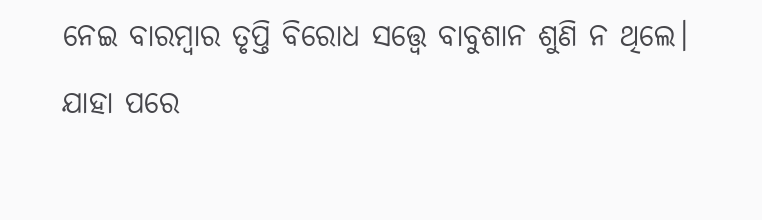ନେଇ ବାରମ୍ବାର ତୃପ୍ତି ବିରୋଧ ସତ୍ତ୍ୱେ ବାବୁଶାନ ଶୁଣି ନ ଥିଲେ। ଯାହା ପରେ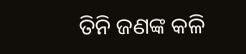ତିନି ଜଣଙ୍କ କଳି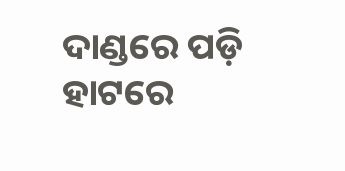ଦାଣ୍ଡରେ ପଡ଼ି ହାଟରେ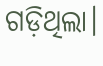ଗଡ଼ିଥିଲା।